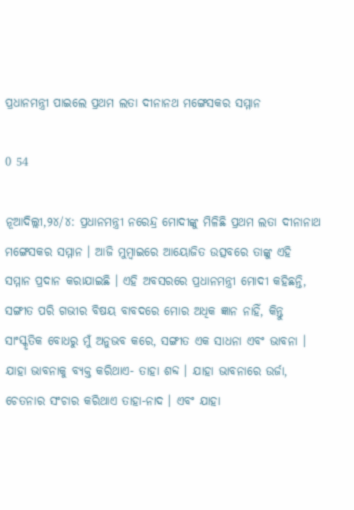ପ୍ରଧାନମନ୍ତ୍ରୀ ପାଇଲେ ପ୍ରଥମ ଲତା ଦୀନାନଥ ମଙ୍ଗେସକର ସମ୍ମାନ

0 54

ନୂଆଦିଲ୍ଲୀ,୨୪/୪: ପ୍ରଧାନମନ୍ତ୍ରୀ ନରେନ୍ଦ୍ର ମୋଦୀଙ୍କୁ ମିଳିଛି ପ୍ରଥମ ଲତା ଦୀନାନାଥ ମଙ୍ଗେସକର ସମ୍ମାନ । ଆଜି ମୁମ୍ୱାଇରେ ଆୟୋଜିତ ଉତ୍ସବରେ ତାଙ୍କୁ ଏହି ସମ୍ମାନ ପ୍ରଦାନ କରାଯାଇଛି । ଏହି ଅବସରରେ ପ୍ରଧାନମନ୍ତ୍ରୀ ମୋଦୀ କହିଛନ୍ତି, ସଙ୍ଗୀତ ପରି ଗଭୀର ବିଷୟ ବାବଦରେ ମୋର ଅଧିକ ଜ୍ଞାନ ନାହିଁ, କିନ୍ତୁ ସାଂସ୍କୃତିକ ବୋଧରୁ ମୁଁ ଅନୁଭବ କରେ, ସଙ୍ଗୀତ ଏକ ସାଧନା ଏବଂ ଭାବନା । ଯାହା ଭାବନାକୁ ବ୍ୟକ୍ତ କରିଥାଏ- ତାହା ଶବ୍ଦ । ଯାହା ଭାବନାରେ ଉର୍ଜା, ଚେତନାର ସଂଚାର କରିଥାଏ ତାହା-ନାଦ । ଏବଂ ଯାହା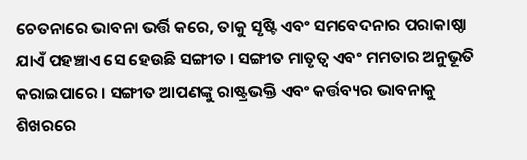ଚେତନାରେ ଭାବନା ଭର୍ତ୍ତି କରେ, ତାକୁ ସୃଷ୍ଟି ଏବଂ ସମବେଦନାର ପରାକାଷ୍ଠା ଯାଏଁ ପହଞ୍ଚାଏ ସେ ହେଉଛି ସଙ୍ଗୀତ । ସଙ୍ଗୀତ ମାତୃତ୍ୱ ଏବଂ ମମତାର ଅନୁଭୂତି କରାଇପାରେ । ସଙ୍ଗୀତ ଆପଣଙ୍କୁ ରାଷ୍ଟ୍ରଭକ୍ତି ଏବଂ କର୍ତ୍ତବ୍ୟର ଭାବନାକୁ ଶିଖରରେ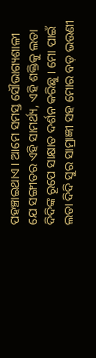ପହଞ୍ଚାଇଥାଏ । ଆମେ ସମସ୍ତ ସୌଭାଗ୍ୟଶାଳୀ ଯେ ସଙ୍ଗୀତର ଏହି ସାମର୍ଥ୍ୟ, ଏହି ଶକ୍ତିକୁ ଲତା ଦିଦିଙ୍କ ରୂପେ ସାକ୍ଷାତ ଦର୍ଶନ କରିଛୁ । ମୋ ପାଇଁ ଲତା ଦିଦି ସୁର ସାମ୍ରାଜ୍ଞୀ ସହ ମୋର ବଡ଼ ଭଉଣୀ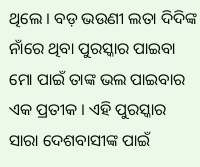ଥିଲେ । ବଡ଼ ଭଉଣୀ ଲତା ଦିଦିଙ୍କ ନାଁରେ ଥିବା ପୁରସ୍କାର ପାଇବା ମୋ ପାଇଁ ତାଙ୍କ ଭଲ ପାଇବାର ଏକ ପ୍ରତୀକ । ଏହି ପୁରସ୍କାର ସାରା ଦେଶବାସୀଙ୍କ ପାଇଁ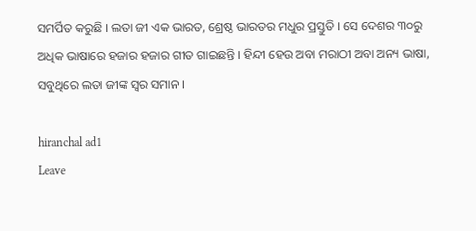ସମର୍ପିତ କରୁଛି । ଲତା ଜୀ ଏକ ଭାରତ, ଶ୍ରେଷ୍ଠ ଭାରତର ମଧୁର ପ୍ରସ୍ତୁତି । ସେ ଦେଶର ୩୦ରୁ ଅଧିକ ଭାଷାରେ ହଜାର ହଜାର ଗୀତ ଗାଇଛନ୍ତି । ହିନ୍ଦୀ ହେଉ ଅବା ମରାଠୀ ଅବା ଅନ୍ୟ ଭାଷା, ସବୁଥିରେ ଲତା ଜୀଙ୍କ ସ୍ୱର ସମାନ ।

hiranchal ad1
Leave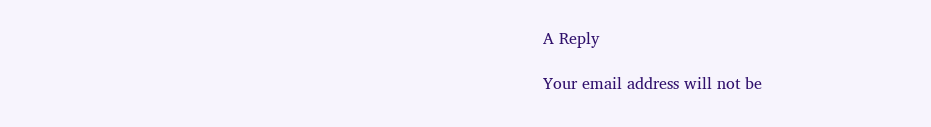A Reply

Your email address will not be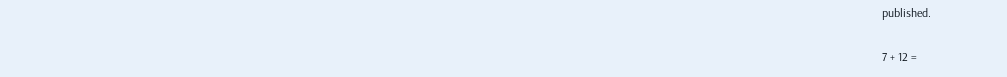published.

7 + 12 =